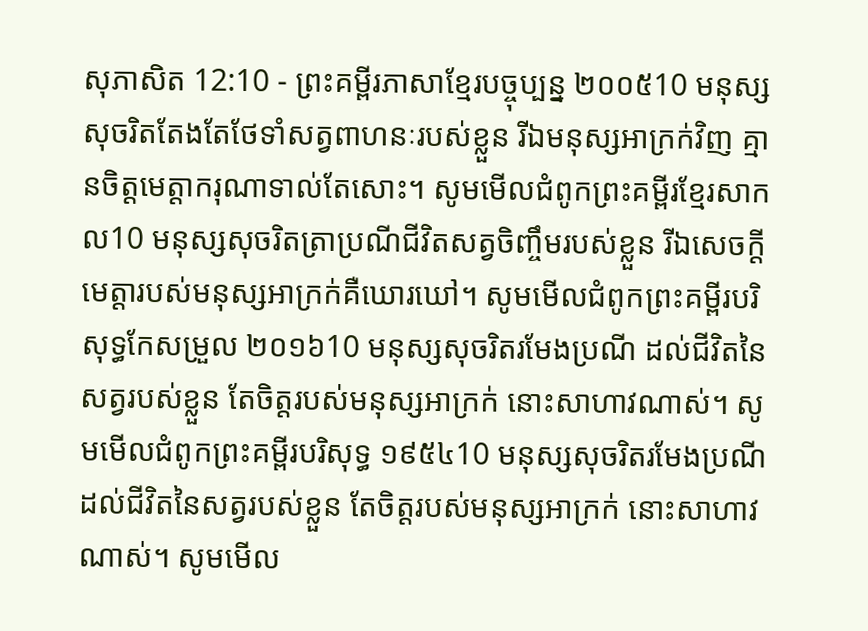សុភាសិត 12:10 - ព្រះគម្ពីរភាសាខ្មែរបច្ចុប្បន្ន ២០០៥10 មនុស្សសុចរិតតែងតែថែទាំសត្វពាហនៈរបស់ខ្លួន រីឯមនុស្សអាក្រក់វិញ គ្មានចិត្តមេត្តាករុណាទាល់តែសោះ។ សូមមើលជំពូកព្រះគម្ពីរខ្មែរសាកល10 មនុស្សសុចរិតត្រាប្រណីជីវិតសត្វចិញ្ចឹមរបស់ខ្លួន រីឯសេចក្ដីមេត្តារបស់មនុស្សអាក្រក់គឺឃោរឃៅ។ សូមមើលជំពូកព្រះគម្ពីរបរិសុទ្ធកែសម្រួល ២០១៦10 មនុស្សសុចរិតរមែងប្រណី ដល់ជីវិតនៃសត្វរបស់ខ្លួន តែចិត្តរបស់មនុស្សអាក្រក់ នោះសាហាវណាស់។ សូមមើលជំពូកព្រះគម្ពីរបរិសុទ្ធ ១៩៥៤10 មនុស្សសុចរិតរមែងប្រណី ដល់ជីវិតនៃសត្វរបស់ខ្លួន តែចិត្តរបស់មនុស្សអាក្រក់ នោះសាហាវណាស់។ សូមមើល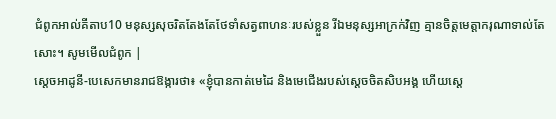ជំពូកអាល់គីតាប10 មនុស្សសុចរិតតែងតែថែទាំសត្វពាហនៈរបស់ខ្លួន រីឯមនុស្សអាក្រក់វិញ គ្មានចិត្តមេត្តាករុណាទាល់តែសោះ។ សូមមើលជំពូក |
ស្ដេចអាដូនី-បេសេកមានរាជឱង្ការថា៖ «ខ្ញុំបានកាត់មេដៃ និងមេជើងរបស់ស្ដេចចិតសិបអង្គ ហើយស្ដេ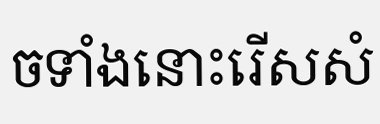ចទាំងនោះរើសសំ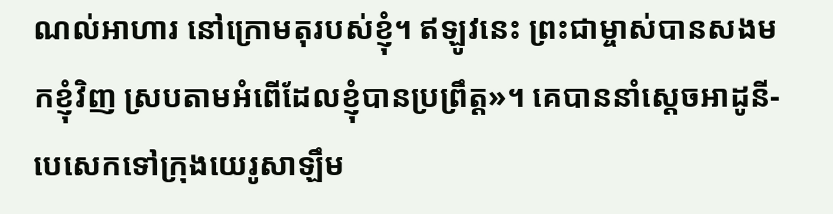ណល់អាហារ នៅក្រោមតុរបស់ខ្ញុំ។ ឥឡូវនេះ ព្រះជាម្ចាស់បានសងមកខ្ញុំវិញ ស្របតាមអំពើដែលខ្ញុំបានប្រព្រឹត្ត»។ គេបាននាំស្ដេចអាដូនី-បេសេកទៅក្រុងយេរូសាឡឹម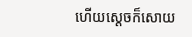ហើយស្ដេចក៏សោយ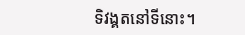ទិវង្គតនៅទីនោះ។